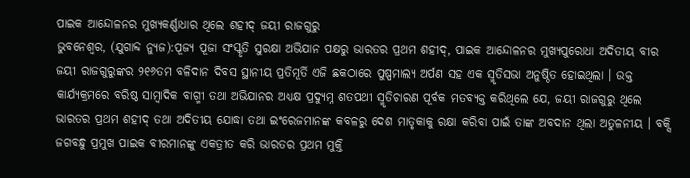ପାଇକ ଆନ୍ଦୋଳନର ମୁଖ୍ୟକର୍ଣ୍ଣାଧାର ଥିଲେ ଶହୀଦ୍ ଜୟୀ ରାଜଗୁରୁ
ଭୁବନେଶ୍ୱର, (ଯୁଗାବ୍ଦ ନ୍ୟୁଜ):ପୂଜ୍ୟ ପୂଜା ସଂସ୍କୃତି ସୁରକ୍ଷା ଅଭିଯାନ ପକ୍ଷରୁ ଭାରତର ପ୍ରଥମ ଶହୀଦ୍, ପାଇକ ଆନ୍ଦୋଳନର ମୁଖ୍ୟପୁରୋଧା ଅଦିତୀୟ ବୀର ଜୟୀ ରାଜଗୁରୁଙ୍କର ୨୧୬ତମ ବଳିଦାନ ଦିବସ ସ୍ଥାନୀୟ ପ୍ରତିମୂର୍ତି ଏଜି ଛକଠାରେ ପୁଷ୍ପମାଲ୍ୟ ଅର୍ପଣ ସହ ଏକ ସ୍ମୃତିସଭା ଅନୁଷ୍ଠିତ ହୋଇଥିଲା । ଉକ୍ତ କାର୍ଯ୍ୟକ୍ରମରେ ବରିଷ୍ଠ ସାମ୍ବାଦିକ ବାଗ୍ମୀ ତଥା ଅଭିଯାନର ଅଧ୍ୟକ୍ଷ ପ୍ରଦ୍ୟୁମ୍ନ ଶତପଥୀ ସ୍ମୃତିଚାରଣ ପୂର୍ବକ ମତବ୍ୟକ୍ତ କରିଥିଲେ ଯେ, ଜୟୀ ରାଜଗୁରୁ ଥିଲେ ଭାରତର ପ୍ରଥମ ଶହୀଦ୍ ତଥା ଅଦିତୀୟ ଯୋଦ୍ଧା ତଥା ଇଂରେଜମାନଙ୍କ କବଳରୁ ଦେଶ ମାତୃକାକୁ ରକ୍ଷା କରିବା ପାଇଁ ତାଙ୍କ ଅବଦାନ ଥିଲା ଅତୁଳନୀୟ । ବକ୍ସି ଜଗବନ୍ଧୁ ପ୍ରମୁଖ ପାଇକ ବୀରମାନଙ୍କୁ ଏକତ୍ରୀତ କରି ଭାରତର ପ୍ରଥମ ମୁକ୍ତି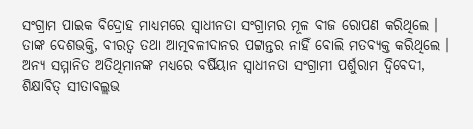ସଂଗ୍ରାମ ପାଇକ ବିଦ୍ରୋହ ମାଧ୍ୟମରେ ସ୍ୱାଧୀନତା ସଂଗ୍ରାମର ମୂଳ ବୀଜ ରୋପଣ କରିଥିଲେ । ତାଙ୍କ ଦେଶଭକ୍ତି, ବୀରତ୍ୱ ତଥା ଆତ୍ମବଳୀଦାନର ପଟ୍ଟାନ୍ତର ନାହିଁ ବୋଲି ମତବ୍ୟକ୍ତ କରିଥିଲେ । ଅନ୍ୟ ସମ୍ମାନିତ ଅତିଥିମାନଙ୍କ ମଧ୍ୟରେ ବର୍ଷିୟାନ ସ୍ୱାଧୀନତା ସଂଗ୍ରାମୀ ପର୍ଶୁରାମ ଦ୍ୱିବେଦୀ, ଶିକ୍ଷାବିତ୍ ସୀତାବଲ୍ଲଭ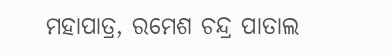ମହାପାତ୍ର, ରମେଶ ଚନ୍ଦ୍ର ପାତାଲ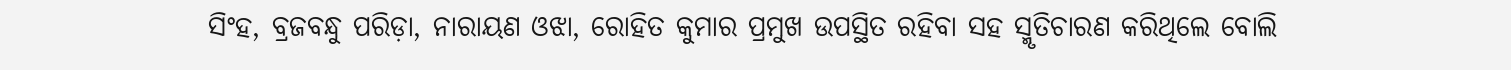ସିଂହ, ବ୍ରଜବନ୍ଧୁ ପରିଡ଼ା, ନାରାୟଣ ଓଝା, ରୋହିତ କୁମାର ପ୍ରମୁଖ ଉପସ୍ଥିତ ରହିବା ସହ ସ୍ମୃତିଚାରଣ କରିଥିଲେ ବୋଲି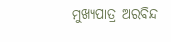ମୁଖ୍ୟପାତ୍ର ଅରବିନ୍ଦ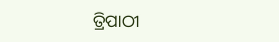ତ୍ରିପାଠୀ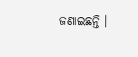ଜଣାଇଛନ୍ତି ।